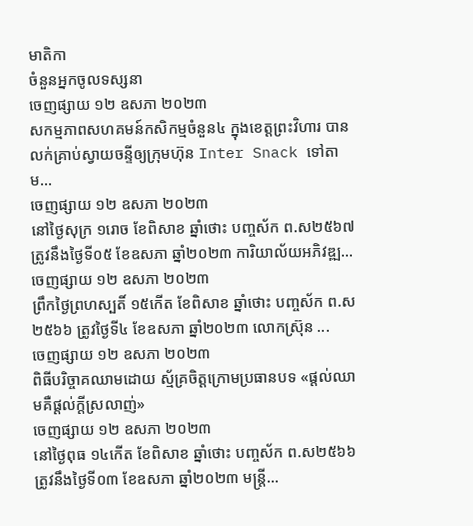មាតិកា
ចំនួនអ្នកចូលទស្សនា
ចេញផ្សាយ ១២ ឧសភា ២០២៣
សកម្មភាពសហគមន៍កសិកម្មចំនួន៤ ក្នុងខេត្តព្រះវិហារ បានលក់គ្រាប់ស្វាយចន្ទីឲ្យក្រុមហ៊ុន Inter Snack ទៅតាម...
ចេញផ្សាយ ១២ ឧសភា ២០២៣
នៅថ្ងៃសុក្រ ១រោច ខែពិសាខ ឆ្នាំថោះ បញ្ចស័ក ព.ស២៥៦៧ ត្រូវនឹងថ្ងៃទី០៥ ខែឧសភា ឆ្នាំ២០២៣ ការិយាល័យអភិវឌ្ឍ...
ចេញផ្សាយ ១២ ឧសភា ២០២៣
ព្រឹកថ្ងៃព្រហស្បតិ៍ ១៥កើត ខែពិសាខ ឆ្នាំថោះ បញ្ចស័ក ព.ស ២៥៦៦ ត្រូវថ្ងៃទី៤ ខែឧសភា ឆ្នាំ២០២៣ លោកស្រ៊ុន ...
ចេញផ្សាយ ១២ ឧសភា ២០២៣
ពិធីបរិច្ចាគឈាមដោយ ស្ម័គ្រចិត្តក្រោមប្រធានបទ «ផ្តល់ឈាមគឺផ្តល់ក្តីស្រលាញ់»
ចេញផ្សាយ ១២ ឧសភា ២០២៣
នៅថ្ងៃពុធ ១៤កេីត ខែពិសាខ ឆ្នាំថោះ បញ្ចស័ក ព.ស២៥៦៦ ត្រូវនឹងថ្ងៃទី០៣ ខែឧសភា ឆ្នាំ២០២៣ មន្រ្តី...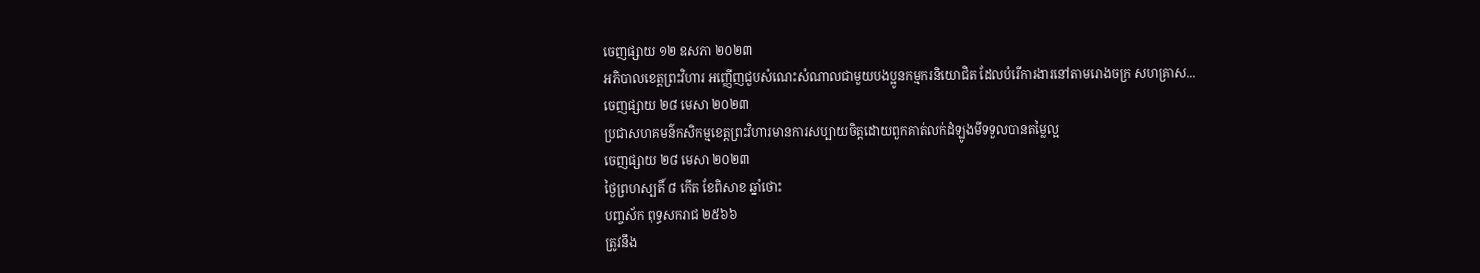ចេញផ្សាយ ១២ ឧសភា ២០២៣
អភិបាលខេត្តព្រះវិហារ អញ្ញើញជួបសំណេះសំណាលជាមួយបងប្អូនកម្មករនិយោជិត ដែលបំរើការងារនៅតាមរោងចក្រ សហគ្រាស...
ចេញផ្សាយ ២៨ មេសា ២០២៣
ប្រជាសហគមន៌កសិកម្មខេត្តព្រះវិហារមានការសប្បាយចិត្តដោយពួកគាត់លក់ដំឡូងមីទទួលបានតម្លៃល្អ
ចេញផ្សាយ ២៨ មេសា ២០២៣
ថ្ងៃព្រហស្បតិ៍ ៨ កើត ខែពិសាខ ឆ្នាំថោះ
បញ្ចស័ក ពុទ្ធសករាជ ២៥៦៦
ត្រូវនឹង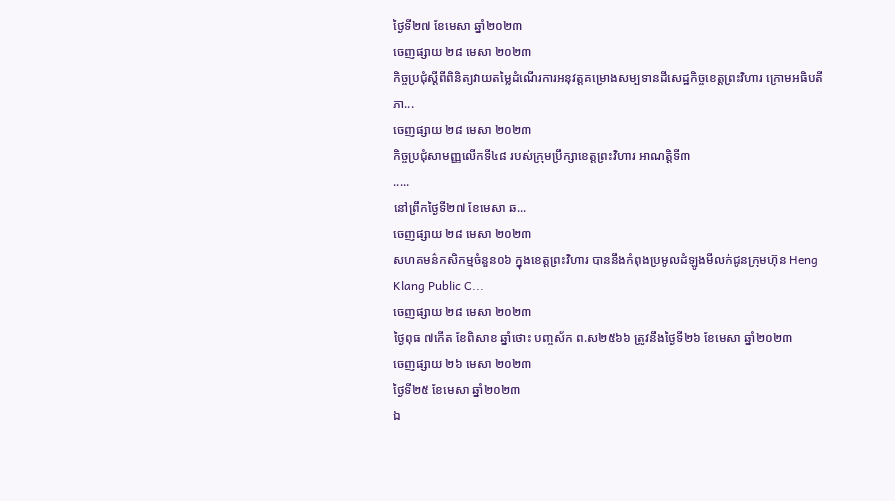ថ្ងៃទី២៧ ខែមេសា ឆ្នាំ២០២៣
ចេញផ្សាយ ២៨ មេសា ២០២៣
កិច្ចប្រជុំស្តីពីពិនិត្យវាយតម្លៃដំណើរការអនុវត្តគម្រោងសម្បទានដីសេដ្ឋកិច្ចខេត្តព្រះវិហារ ក្រោមអធិបតីភា...
ចេញផ្សាយ ២៨ មេសា ២០២៣
កិច្ចប្រជុំសាមញ្ញលើកទី៤៨ របស់ក្រុមប្រឹក្សាខេត្តព្រះវិហារ អាណត្តិទី៣
.....
នៅព្រឹកថ្ងៃទី២៧ ខែមេសា ឆ...
ចេញផ្សាយ ២៨ មេសា ២០២៣
សហគមន៌កសិកម្មចំនួន០៦ ក្នុងខេត្តព្រះវិហារ បាននឹងកំពុងប្រមូលដំឡូងមីលក់ជូនក្រុមហ៊ុន Heng Klang Public C...
ចេញផ្សាយ ២៨ មេសា ២០២៣
ថ្ងៃពុធ ៧កើត ខែពិសាខ ឆ្នាំថោះ បញ្ចស័ក ព.ស២៥៦៦ ត្រូវនឹងថ្ងៃទី២៦ ខែមេសា ឆ្នាំ២០២៣
ចេញផ្សាយ ២៦ មេសា ២០២៣
ថ្ងៃទី២៥ ខែមេសា ឆ្នាំ២០២៣
ឯ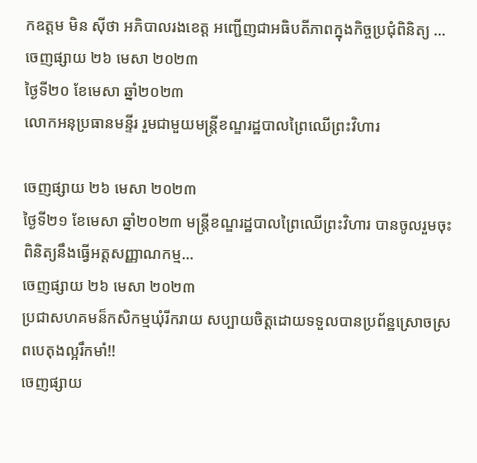កឧត្តម មិន ស៊ីថា អភិបាលរងខេត្ត អញ្ជើញជាអធិបតីភាពក្នុងកិច្ចប្រជុំពិនិត្យ ...
ចេញផ្សាយ ២៦ មេសា ២០២៣
ថ្ងៃទី២០ ខែមេសា ឆ្នាំ២០២៣
លោកអនុប្រធានមន្ទីរ រួមជាមួយមន្រ្តីខណ្ឌរដ្ឋបាលព្រៃឈើព្រះវិហារ

ចេញផ្សាយ ២៦ មេសា ២០២៣
ថ្ងៃទី២១ ខែមេសា ឆ្នាំ២០២៣ មន្រ្តីខណ្ឌរដ្ឋបាលព្រៃឈើព្រះវិហារ បានចូលរួមចុះពិនិត្យនឹងធ្វើអត្តសញ្ញាណកម្ម...
ចេញផ្សាយ ២៦ មេសា ២០២៣
ប្រជាសហគមន៏កសិកម្មឃុំរីករាយ សប្បាយចិត្តដោយទទួលបានប្រព័ន្ឋស្រោចស្រពបេតុងល្អរឹកមាំ!!
ចេញផ្សាយ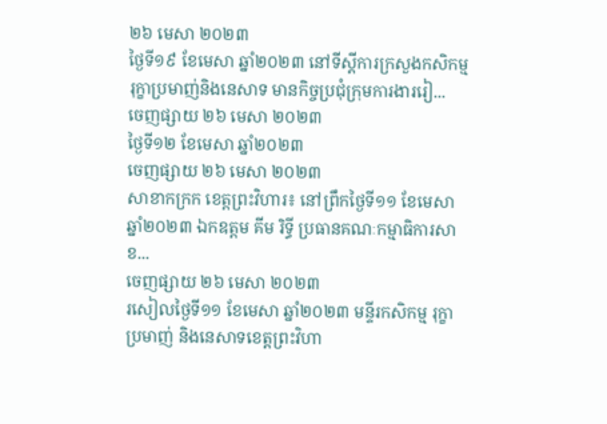២៦ មេសា ២០២៣
ថ្ងៃទី១៩ ខែមេសា ឆ្នាំ២០២៣ នៅទីស្តីការក្រសួងកសិកម្ម រុក្ខាប្រមាញ់និងនេសាទ មានកិច្ចប្រជុំក្រុមការងាររៀ...
ចេញផ្សាយ ២៦ មេសា ២០២៣
ថ្ងៃទី១២ ខែមេសា ឆ្នាំ២០២៣
ចេញផ្សាយ ២៦ មេសា ២០២៣
សាខាកក្រក ខេត្តព្រះវិហារ៖ នៅព្រឹកថ្ងៃទី១១ ខែមេសា ឆ្នាំ២០២៣ ឯកឧត្តម គីម រិទ្ធី ប្រធានគណៈកម្មាធិការសាខ...
ចេញផ្សាយ ២៦ មេសា ២០២៣
រសៀលថ្ងៃទី១១ ខែមេសា ឆ្នាំ២០២៣ មន្ទីរកសិកម្ម រុក្ខាប្រមាញ់ និងនេសាទខេត្តព្រះវិហា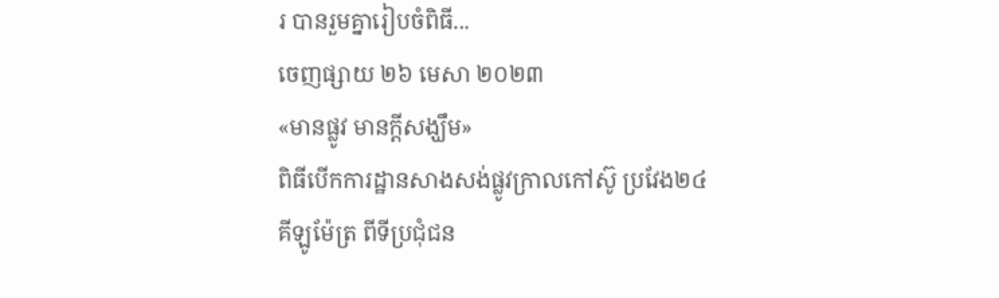រ បានរួមគ្នារៀបចំពិធី...
ចេញផ្សាយ ២៦ មេសា ២០២៣
«មានផ្លូវ មានក្តីសង្ឃឹម»
ពិធីបើកការដ្ឋានសាងសង់ផ្លូវក្រាលកៅស៊ូ ប្រវែង២៤គីឡូម៉ែត្រ ពីទីប្រជុំជន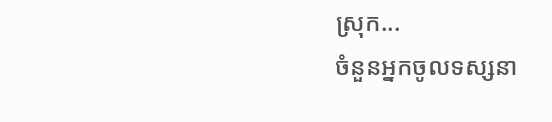ស្រុក...
ចំនួនអ្នកចូលទស្សនា